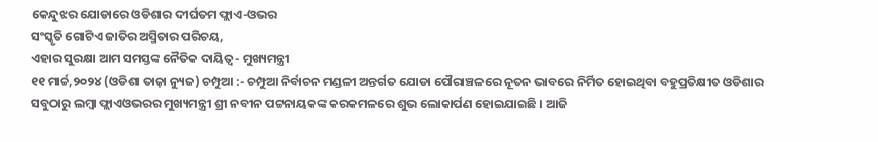କେନ୍ଦୁଝର ଯୋଡାରେ ଓଡିଶାର ଦୀର୍ଘତମ ଫ୍ଲାଏ-ଓଭର
ସଂସ୍କୃତି ଗୋଟିଏ ଜାତିର ଅସ୍ମିତାର ପରିଚୟ,
ଏହାର ସୁରକ୍ଷା ଆମ ସମସ୍ତଙ୍କ ନୈତିକ ଦାୟିତ୍ୱ- ମୁଖ୍ୟମନ୍ତ୍ରୀ
୧୧ ମାର୍ଚ୍ଚ,୨୦୨୪ (ଓଡିଶା ତାଜ଼ା ନ୍ୟୁଜ) ଚମ୍ପୁଆ :- ଚମ୍ପୁଆ ନିର୍ବାଚନ ମଣ୍ଡଳୀ ଅନ୍ତର୍ଗତ ଯୋଡା ପୌରାଞ୍ଚଳରେ ନୂତନ ଭାବରେ ନିର୍ମିତ ହୋଇଥିବା ବହୁପ୍ରତିକ୍ଷୀତ ଓଡିଶାର ସବୁଠାରୁ ଲମ୍ବା ଫ୍ଲାଏଓଭରର ମୁଖ୍ୟମନ୍ତ୍ରୀ ଶ୍ରୀ ନବୀନ ପଟ୍ଟନାୟକଙ୍କ କରକମଳରେ ଶୁଭ ଲୋକାର୍ପଣ ହୋଇଯାଇଛି । ଆଜି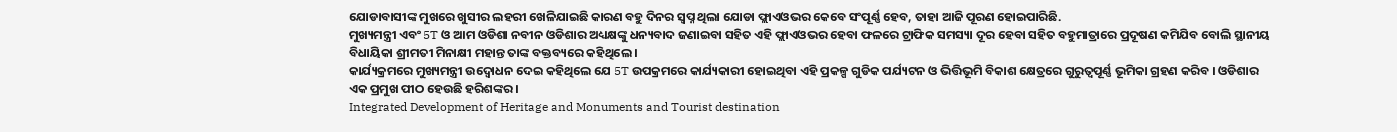ଯୋଡାବାସୀଙ୍କ ମୁଖରେ ଖୁସୀର ଲହରୀ ଖେଳିଯାଇଛି କାରଣ ବହୁ ଦିନର ସ୍ବପ୍ନ ଥିଲା ଯୋଡା ଫ୍ଲାଏଓଭର କେବେ ସଂପୂର୍ଣ୍ଣ ହେବ, ତାହା ଆଜି ପୂରଣ ହୋଇପାରିଛି.
ମୁଖ୍ୟମନ୍ତ୍ରୀ ଏବଂ 5T ଓ ଆମ ଓଡିଶା ନବୀନ ଓଡିଶାର ଅଧ୍ୟକ୍ଷଙ୍କୁ ଧନ୍ୟବାଦ ଜଣାଇବା ସହିତ ଏହି ଫ୍ଲାଏଓଭର ହେବା ଫଳରେ ଟ୍ରାଫିକ ସମସ୍ୟା ଦୂର ହେବା ସହିତ ବହୁମାତ୍ରାରେ ପ୍ରଦୂଷଣ କମିଯିବ ବୋଲି ସ୍ଥାନୀୟ ବିଧାୟିକା ଶ୍ରୀମତୀ ମିନାକ୍ଷୀ ମହାନ୍ତ ତାଙ୍କ ବକ୍ତବ୍ୟରେ କହିଥିଲେ ।
କାର୍ଯ୍ୟକ୍ରମରେ ମୁଖ୍ୟମନ୍ତ୍ରୀ ଉଦ୍ବୋଧନ ଦେଇ କହିଥିଲେ ଯେ 5T ଉପକ୍ରମରେ କାର୍ଯ୍ୟକାରୀ ହୋଇଥିବା ଏହି ପ୍ରକଳ୍ପ ଗୁଡିକ ପର୍ଯ୍ୟଟନ ଓ ଭିତ୍ତିଭୂମି ବିକାଶ କ୍ଷେତ୍ରରେ ଗୁରୁତ୍ୱପୂର୍ଣ୍ଣ ଭୂମିକା ଗ୍ରହଣ କରିବ । ଓଡିଶାର ଏକ ପ୍ରମୁଖ ପୀଠ ହେଉଛି ହରିଶଙ୍କର ।
Integrated Development of Heritage and Monuments and Tourist destination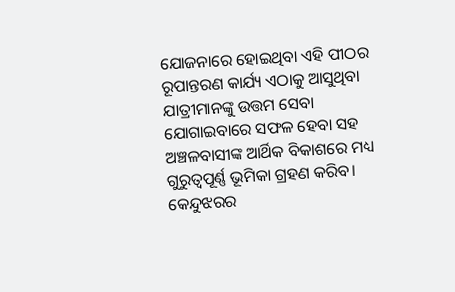ଯୋଜନାରେ ହୋଇଥିବା ଏହି ପୀଠର ରୂପାନ୍ତରଣ କାର୍ଯ୍ୟ ଏଠାକୁ ଆସୁଥିବା ଯାତ୍ରୀମାନଙ୍କୁ ଉତ୍ତମ ସେବା ଯୋଗାଇବାରେ ସଫଳ ହେବା ସହ ଅଞ୍ଚଳବାସୀଙ୍କ ଆର୍ଥିକ ବିକାଶରେ ମଧ୍ୟ ଗୁରୁତ୍ୱପୂର୍ଣ୍ଣ ଭୂମିକା ଗ୍ରହଣ କରିବ।
କେନ୍ଦୁଝରର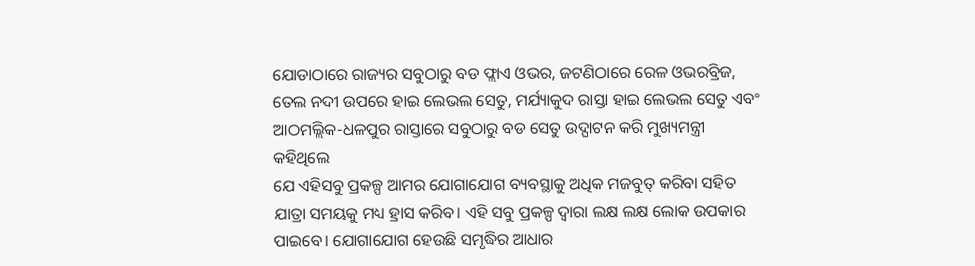ଯୋଡାଠାରେ ରାଜ୍ୟର ସବୁଠାରୁ ବଡ ଫ୍ଲାଏ ଓଭର, ଜଟଣିଠାରେ ରେଳ ଓଭରବ୍ରିଜ, ତେଲ ନଦୀ ଉପରେ ହାଇ ଲେଭଲ ସେତୁ, ମର୍ଯ୍ୟାକୁଦ ରାସ୍ତା ହାଇ ଲେଭଲ ସେତୁ ଏବଂ ଆଠମଲ୍ଲିକ-ଧଳପୁର ରାସ୍ତାରେ ସବୁଠାରୁ ବଡ ସେତୁ ଉଦ୍ଘାଟନ କରି ମୁଖ୍ୟମନ୍ତ୍ରୀ କହିଥିଲେ
ଯେ ଏହିସବୁ ପ୍ରକଳ୍ପ ଆମର ଯୋଗାଯୋଗ ବ୍ୟବସ୍ଥାକୁ ଅଧିକ ମଜବୁତ୍ କରିବା ସହିତ ଯାତ୍ରା ସମୟକୁ ମଧ୍ୟ ହ୍ରାସ କରିବ। ଏହି ସବୁ ପ୍ରକଳ୍ପ ଦ୍ୱାରା ଲକ୍ଷ ଲକ୍ଷ ଲୋକ ଉପକାର ପାଇବେ। ଯୋଗାଯୋଗ ହେଉଛି ସମୃଦ୍ଧିର ଆଧାର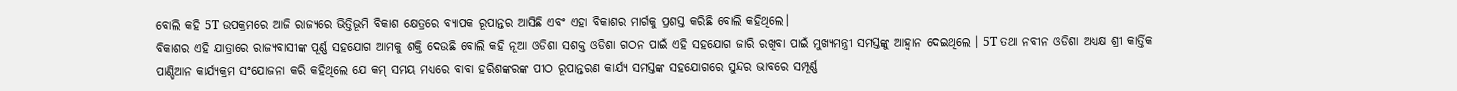ବୋଲି କହି 5T ଉପକ୍ରମରେ ଆଜି ରାଜ୍ୟରେ ଭିତ୍ତିଭୂମି ବିକାଶ କ୍ଷେତ୍ରରେ ବ୍ୟାପକ ରୂପାନ୍ତର ଆସିଛି ଏବଂ ଏହା ବିକାଶର ମାର୍ଗକୁ ପ୍ରଶସ୍ତ କରିଛି ବୋଲି କହିଥିଲେ।
ବିକାଶର ଏହି ଯାତ୍ରାରେ ରାଜ୍ୟବାସୀଙ୍କ ପୂର୍ଣ୍ଣ ସହଯୋଗ ଆମକୁ ଶକ୍ତି ଦେଉଛି ବୋଲି କହି ନୂଆ ଓଡିଶା ସଶକ୍ତ ଓଡିଶା ଗଠନ ପାଇଁ ଏହି ସହଯୋଗ ଜାରି ରଖିବା ପାଇଁ ମୁଖ୍ୟମନ୍ତ୍ରୀ ସମସ୍ତଙ୍କୁ ଆହ୍ୱାନ ଦେଇଥିଲେ । 5T ତଥା ନବୀନ ଓଡିଶା ଅଧ୍ୟକ୍ଷ ଶ୍ରୀ କାର୍ତ୍ତିକ ପାଣ୍ଡିଆନ କାର୍ଯ୍ୟକ୍ରମ ସଂଯୋଜନା କରି କହିଥିଲେ ଯେ କମ୍ ସମୟ ମଧ୍ୟରେ ବାବା ହରିଶଙ୍କରଙ୍କ ପୀଠ ରୂପାନ୍ତରଣ କାର୍ଯ୍ୟ ସମସ୍ତଙ୍କ ସହଯୋଗରେ ସୁନ୍ଦର ଭାବରେ ସମ୍ପୂର୍ଣ୍ଣ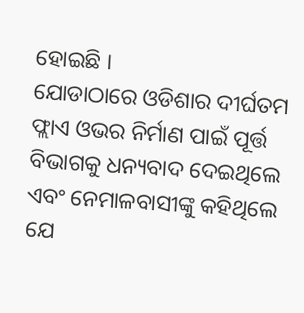ହୋଇଛି ।
ଯୋଡାଠାରେ ଓଡିଶାର ଦୀର୍ଘତମ ଫ୍ଲାଏ ଓଭର ନିର୍ମାଣ ପାଇଁ ପୂର୍ତ୍ତ ବିଭାଗକୁ ଧନ୍ୟବାଦ ଦେଇଥିଲେ ଏବଂ ନେମାଳବାସୀଙ୍କୁ କହିଥିଲେ ଯେ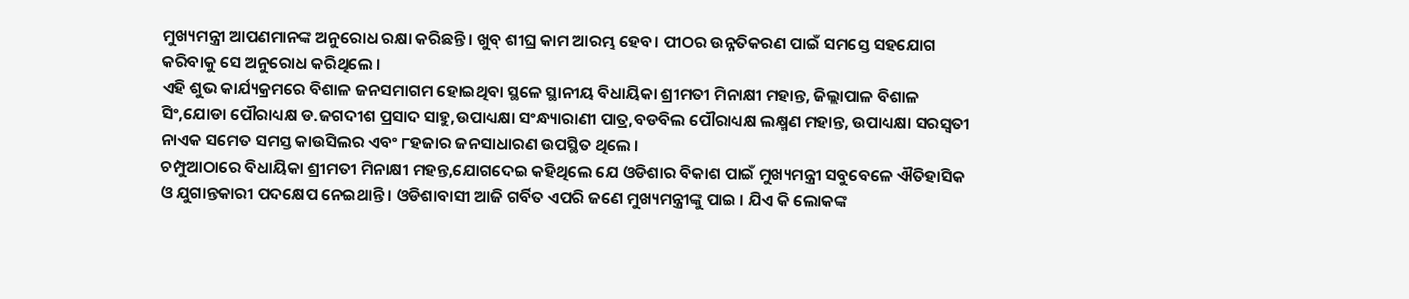ମୁଖ୍ୟମନ୍ତ୍ରୀ ଆପଣମାନଙ୍କ ଅନୁରୋଧ ରକ୍ଷା କରିଛନ୍ତି। ଖୁବ୍ ଶୀଘ୍ର କାମ ଆରମ୍ଭ ହେବ। ପୀଠର ଉନ୍ନତିକରଣ ପାଇଁ ସମସ୍ତେ ସହଯୋଗ କରିବାକୁ ସେ ଅନୁରୋଧ କରିଥିଲେ ।
ଏହି ଶୁଭ କାର୍ଯ୍ୟକ୍ରମରେ ବିଶାଳ ଜନସମାଗମ ହୋଇଥିବା ସ୍ଥଳେ ସ୍ଥାନୀୟ ବିଧାୟିକା ଶ୍ରୀମତୀ ମିନାକ୍ଷୀ ମହାନ୍ତ, ଜିଲ୍ଲାପାଳ ବିଶାଳ ସିଂ,ଯୋଡା ପୌରାଧ୍ୟକ୍ଷ ଡ.ଜଗଦୀଶ ପ୍ରସାଦ ସାହୁ,ଉପାଧ୍ୟକ୍ଷା ସଂନ୍ଧ୍ୟାରାଣୀ ପାତ୍ର,ବଡବିଲ ପୌରାଧ୍ୟକ୍ଷ ଲକ୍ଷ୍ମଣ ମହାନ୍ତ, ଉପାଧ୍ୟକ୍ଷା ସରସ୍ବତୀ ନାଏକ ସମେତ ସମସ୍ତ କାଉସିଲର ଏବଂ ୮ହଜାର ଜନସାଧାରଣ ଉପସ୍ଥିତ ଥିଲେ ।
ଚମ୍ପୁଆଠାରେ ବିଧାୟିକା ଶ୍ରୀମତୀ ମିନାକ୍ଷୀ ମହନ୍ତ,ଯୋଗଦେଇ କହିଥିଲେ ଯେ ଓଡିଶାର ବିକାଶ ପାଇଁ ମୁଖ୍ୟମନ୍ତ୍ରୀ ସବୁବେଳେ ଐତିହାସିକ ଓ ଯୁଗାନ୍ତକାରୀ ପଦକ୍ଷେପ ନେଇଥାନ୍ତି । ଓଡିଶାବାସୀ ଆଜି ଗର୍ବିତ ଏପରି ଜଣେ ମୁଖ୍ୟମନ୍ତ୍ରୀଙ୍କୁ ପାଇ । ଯିଏ କି ଲୋକଙ୍କ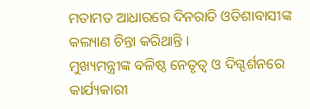ମତାମତ ଆଧାରରେ ଦିନରାତି ଓଡିଶାବାସୀଙ୍କ କଲ୍ୟାଣ ଚିନ୍ତା କରିଥାନ୍ତି ।
ମୁଖ୍ୟମନ୍ତ୍ରୀଙ୍କ ବଳିଷ୍ଠ ନେତୃତ୍ୱ ଓ ଦିଗ୍ଦର୍ଶନରେ କାର୍ଯ୍ୟକାରୀ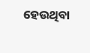ହେଉଥିବା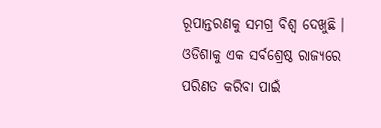ରୂପାନ୍ତରଣକୁ ସମଗ୍ର ବିଶ୍ୱ ଦେଖୁଛି । ଓଡିଶାକୁ ଏକ ସର୍ବଶ୍ରେଷ୍ଠ ରାଜ୍ୟରେ ପରିଣତ କରିବା ପାଇଁ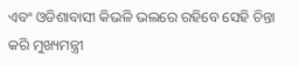ଏବଂ ଓଡିଶାବାସୀ କିଭଳି ଭଲରେ ରହିବେ ସେହି ଚିନ୍ତା କରି ମୁଖ୍ୟମନ୍ତ୍ରୀ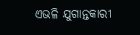ଏଭଳି ଯୁଗାନ୍ତକାରୀ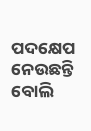ପଦକ୍ଷେପ ନେଉଛନ୍ତି ବୋଲି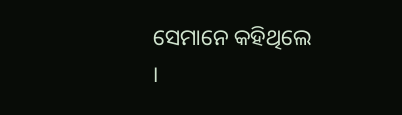ସେମାନେ କହିଥିଲେ ।